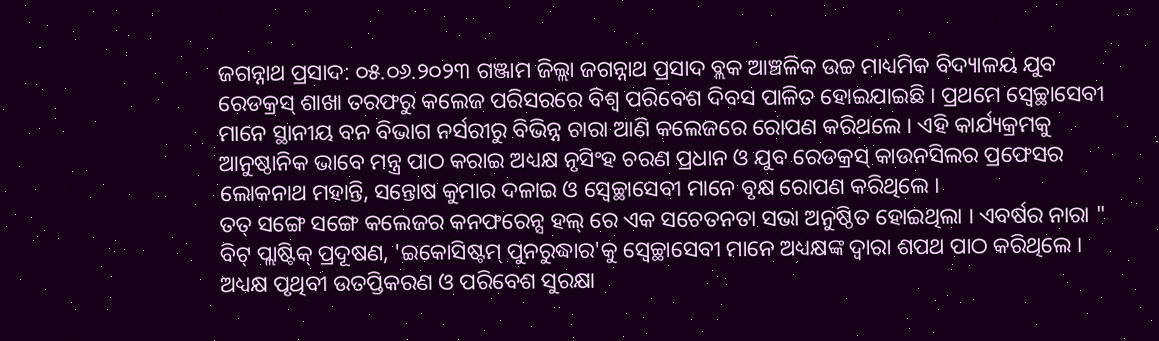ଜଗନ୍ନାଥ ପ୍ରସାଦ: ୦୫.୦୬.୨୦୨୩ ଗଞ୍ଜାମ ଜିଲ୍ଲା ଜଗନ୍ନାଥ ପ୍ରସାଦ ବ୍ଲକ ଆଞ୍ଚଳିକ ଉଚ୍ଚ ମାଧ୍ୟମିକ ବିଦ୍ୟାଳୟ ଯୁବ ରେଡକ୍ରସ୍ ଶାଖା ତରଫରୁ କଲେଜ ପରିସରରେ ବିଶ୍ଵ ପରିବେଶ ଦିବସ ପାଳିତ ହୋଇଯାଇଛି । ପ୍ରଥମେ ସ୍ବେଚ୍ଛାସେବୀ ମାନେ ସ୍ଥାନୀୟ ବନ ବିଭାଗ ନର୍ସରୀରୁ ବିଭିନ୍ନ ଚାରା ଆଣି କଲେଜରେ ରୋପଣ କରିଥଲେ । ଏହି କାର୍ଯ୍ୟକ୍ରମକୁ ଆନୁଷ୍ଠାନିକ ଭାବେ ମନ୍ତ୍ର ପାଠ କରାଇ ଅଧ୍ୟକ୍ଷ ନୃସିଂହ ଚରଣ ପ୍ରଧାନ ଓ ଯୁବ ରେଡକ୍ରସ୍ କାଉନସିଲର ପ୍ରଫେସର ଲୋକନାଥ ମହାନ୍ତି, ସନ୍ତୋଷ କୁମାର ଦଳାଇ ଓ ସ୍ବେଚ୍ଛାସେବୀ ମାନେ ବୃକ୍ଷ ରୋପଣ କରିଥିଲେ ।
ତତ୍ ସଙ୍ଗେ ସଙ୍ଗେ କଲେଜର କନଫରେନ୍ସ ହଲ୍ ରେ ଏକ ସଚେତନତା ସଭା ଅନୁଷ୍ଠିତ ହୋଇଥିଲା । ଏବର୍ଷର ନାରା " ବିଟ୍ ପ୍ଲାଷ୍ଟିକ୍ ପ୍ରଦୂଷଣ, 'ଇକୋସିଷ୍ଟମ୍ ପୁନରୁଦ୍ଧାର'କୁ ସ୍ବେଚ୍ଛାସେବୀ ମାନେ ଅଧ୍ୟକ୍ଷଙ୍କ ଦ୍ଵାରା ଶପଥ ପାଠ କରିଥିଲେ । ଅଧ୍ୟକ୍ଷ ପୃଥିବୀ ଉତପ୍ତିକରଣ ଓ ପରିବେଶ ସୁରକ୍ଷା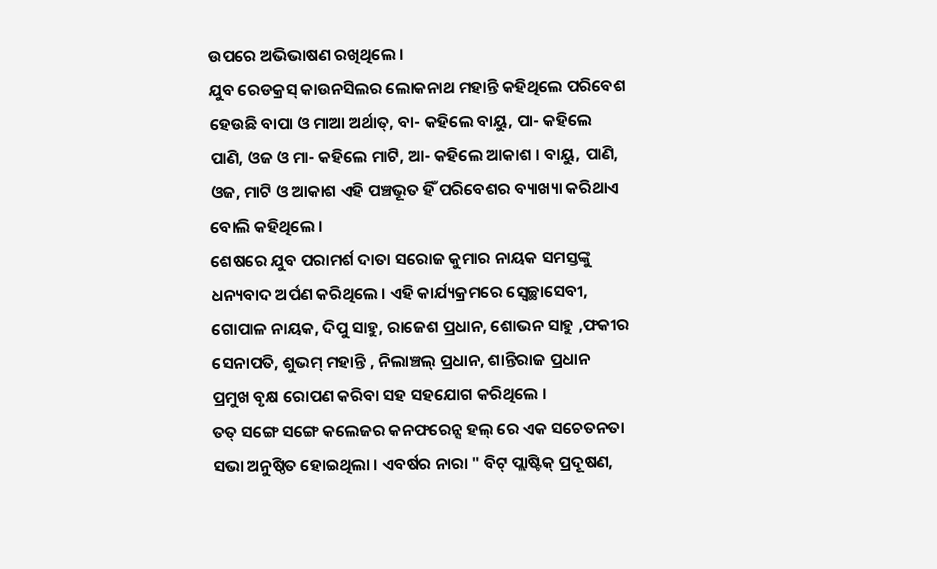ଉପରେ ଅଭିଭାଷଣ ରଖିଥିଲେ ।
ଯୁବ ରେଡକ୍ରସ୍ କାଉନସିଲର ଲୋକନାଥ ମହାନ୍ତି କହିଥିଲେ ପରିବେଶ ହେଉଛି ବାପା ଓ ମାଆ ଅର୍ଥାତ୍, ବା- କହିଲେ ବାୟୁ, ପା- କହିଲେ ପାଣି, ଓଜ ଓ ମା- କହିଲେ ମାଟି, ଆ- କହିଲେ ଆକାଶ । ବାୟୁ, ପାଣି, ଓଜ, ମାଟି ଓ ଆକାଶ ଏହି ପଞ୍ଚଭୂତ ହିଁ ପରିବେଶର ବ୍ୟାଖ୍ୟା କରିଥାଏ ବୋଲି କହିଥିଲେ ।
ଶେଷରେ ଯୁବ ପରାମର୍ଶ ଦାତା ସରୋଜ କୁମାର ନାୟକ ସମସ୍ତଙ୍କୁ ଧନ୍ୟବାଦ ଅର୍ପଣ କରିଥିଲେ । ଏହି କାର୍ଯ୍ୟକ୍ରମରେ ସ୍ବେଚ୍ଛାସେବୀ, ଗୋପାଳ ନାୟକ, ଦିପୁ ସାହୁ, ରାଜେଶ ପ୍ରଧାନ, ଶୋଭନ ସାହୁ ,ଫକୀର ସେନାପତି, ଶୁଭମ୍ ମହାନ୍ତି , ନିଲାଞ୍ଚଲ୍ ପ୍ରଧାନ, ଶାନ୍ତିରାଜ ପ୍ରଧାନ ପ୍ରମୁଖ ବୃକ୍ଷ ରୋପଣ କରିବା ସହ ସହଯୋଗ କରିଥିଲେ ।
ତତ୍ ସଙ୍ଗେ ସଙ୍ଗେ କଲେଜର କନଫରେନ୍ସ ହଲ୍ ରେ ଏକ ସଚେତନତା ସଭା ଅନୁଷ୍ଠିତ ହୋଇଥିଲା । ଏବର୍ଷର ନାରା " ବିଟ୍ ପ୍ଲାଷ୍ଟିକ୍ ପ୍ରଦୂଷଣ,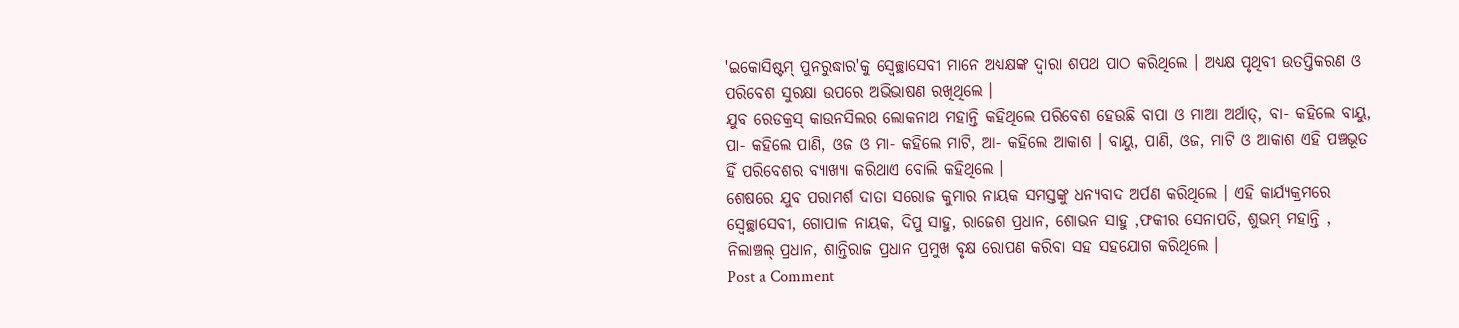'ଇକୋସିଷ୍ଟମ୍ ପୁନରୁଦ୍ଧାର'କୁ ସ୍ବେଚ୍ଛାସେବୀ ମାନେ ଅଧ୍ୟକ୍ଷଙ୍କ ଦ୍ଵାରା ଶପଥ ପାଠ କରିଥିଲେ । ଅଧ୍ୟକ୍ଷ ପୃଥିବୀ ଉତପ୍ତିକରଣ ଓ ପରିବେଶ ସୁରକ୍ଷା ଉପରେ ଅଭିଭାଷଣ ରଖିଥିଲେ ।
ଯୁବ ରେଡକ୍ରସ୍ କାଉନସିଲର ଲୋକନାଥ ମହାନ୍ତି କହିଥିଲେ ପରିବେଶ ହେଉଛି ବାପା ଓ ମାଆ ଅର୍ଥାତ୍, ବା- କହିଲେ ବାୟୁ, ପା- କହିଲେ ପାଣି, ଓଜ ଓ ମା- କହିଲେ ମାଟି, ଆ- କହିଲେ ଆକାଶ । ବାୟୁ, ପାଣି, ଓଜ, ମାଟି ଓ ଆକାଶ ଏହି ପଞ୍ଚଭୂତ ହିଁ ପରିବେଶର ବ୍ୟାଖ୍ୟା କରିଥାଏ ବୋଲି କହିଥିଲେ ।
ଶେଷରେ ଯୁବ ପରାମର୍ଶ ଦାତା ସରୋଜ କୁମାର ନାୟକ ସମସ୍ତଙ୍କୁ ଧନ୍ୟବାଦ ଅର୍ପଣ କରିଥିଲେ । ଏହି କାର୍ଯ୍ୟକ୍ରମରେ ସ୍ବେଚ୍ଛାସେବୀ, ଗୋପାଳ ନାୟକ, ଦିପୁ ସାହୁ, ରାଜେଶ ପ୍ରଧାନ, ଶୋଭନ ସାହୁ ,ଫକୀର ସେନାପତି, ଶୁଭମ୍ ମହାନ୍ତି , ନିଲାଞ୍ଚଲ୍ ପ୍ରଧାନ, ଶାନ୍ତିରାଜ ପ୍ରଧାନ ପ୍ରମୁଖ ବୃକ୍ଷ ରୋପଣ କରିବା ସହ ସହଯୋଗ କରିଥିଲେ ।
Post a Comment